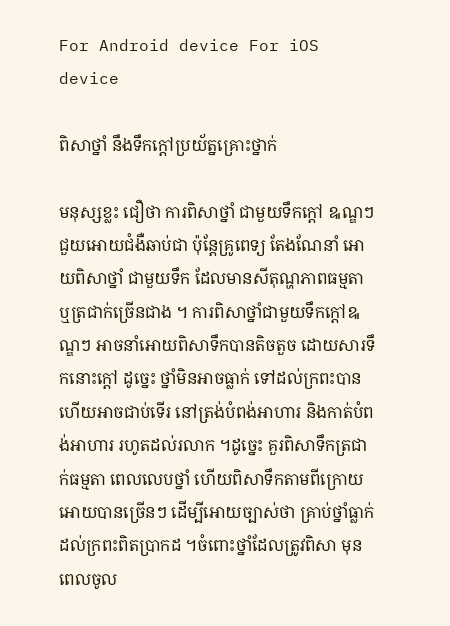For Android device For iOS device

ពិសាថ្នាំ នឹងទឹកក្តៅប្រយ័ត្នគ្រោះថ្នាក់

មនុស្សខ្លះ ជឿថា ការពិសាថ្នាំ ជាមួយទឹកក្តៅ ឩណ្ឌៗ ជួយអោយជំងឺឆាប់ជា ប៉ុន្តែគ្រូពេទ្យ តែងណែនាំ អោយពិសាថ្នាំ ជាមួយទឹក ដែលមានសីតុណ្ហភាពធម្មតា ឬត្រជាក់ច្រើនជាង ។ ការពិសាថ្នាំជាមួយទឹកក្តៅឩណ្ឌៗ អាចនាំអោយពិសាទឹកបានតិចតួច ដោយសារទឹកនោះក្តៅ ដូច្នេះ ថ្នាំមិនអាចធ្លាក់ ទៅដល់ក្រពះបាន ហើយអាចជាប់ទើរ នៅត្រង់បំពង់អាហារ និងកាត់បំពង់អាហារ រហូតដល់រលាក ។ដូច្នេះ គួរពិសាទឹកត្រជាក់ធម្មតា ពេលលេបថ្នាំ ហើយពិសាទឹកតាមពីក្រោយ អោយបានច្រើនៗ ដើម្បីអោយច្បាស់ថា គ្រាប់ថ្នាំធ្លាក់ដល់ក្រពះពិតប្រាកដ ។ចំពោះថ្នាំដែលត្រូវពិសា មុនពេលចូល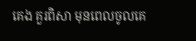គេង គួរពិសា មុនពេលចូលគេ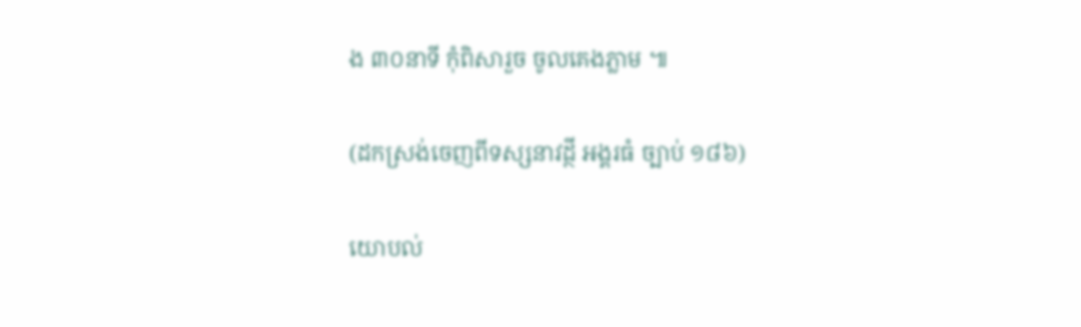ង ៣០នាទី កុំពិសារួច ចូលគេងភ្លាម ៕

(ដកស្រង់ចេញពីទស្សនាវដ្ថី អង្គរធំ ច្បាប់ ១៨៦)

យោបល់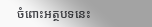ចំពោះអត្ថបទនេះ